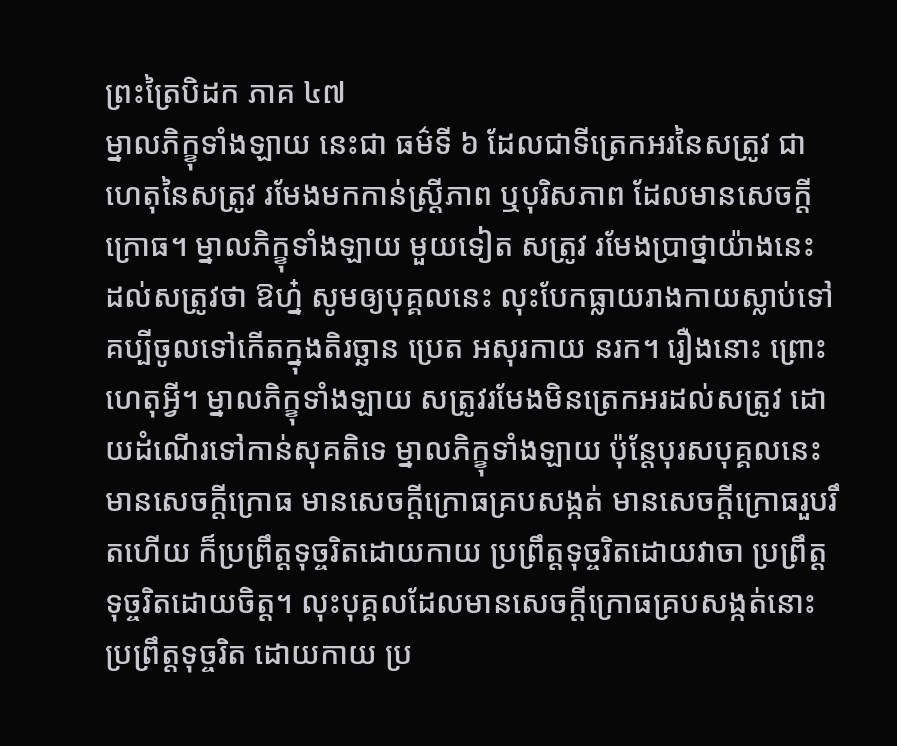ព្រះត្រៃបិដក ភាគ ៤៧
ម្នាលភិក្ខុទាំងឡាយ នេះជា ធម៌ទី ៦ ដែលជាទីត្រេកអរនៃសត្រូវ ជាហេតុនៃសត្រូវ រមែងមកកាន់ស្រ្តីភាព ឬបុរិសភាព ដែលមានសេចក្តីក្រោធ។ ម្នាលភិក្ខុទាំងឡាយ មួយទៀត សត្រូវ រមែងប្រាថ្នាយ៉ាងនេះ ដល់សត្រូវថា ឱហ្ន៎ សូមឲ្យបុគ្គលនេះ លុះបែកធ្លាយរាងកាយស្លាប់ទៅ គប្បីចូលទៅកើតក្នុងតិរច្ឆាន ប្រេត អសុរកាយ នរក។ រឿងនោះ ព្រោះហេតុអ្វី។ ម្នាលភិក្ខុទាំងឡាយ សត្រូវរមែងមិនត្រេកអរដល់សត្រូវ ដោយដំណើរទៅកាន់សុគតិទេ ម្នាលភិក្ខុទាំងឡាយ ប៉ុន្តែបុរសបុគ្គលនេះ មានសេចក្តីក្រោធ មានសេចក្តីក្រោធគ្របសង្កត់ មានសេចក្តីក្រោធរួបរឹតហើយ ក៏ប្រព្រឹត្តទុច្ចរិតដោយកាយ ប្រព្រឹត្តទុច្ចរិតដោយវាចា ប្រព្រឹត្តទុច្ចរិតដោយចិត្ត។ លុះបុគ្គលដែលមានសេចក្តីក្រោធគ្របសង្កត់នោះ ប្រព្រឹត្តទុច្ចរិត ដោយកាយ ប្រ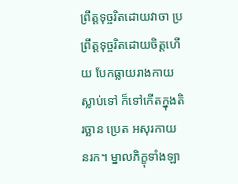ព្រឹត្តទុច្ចរិតដោយវាចា ប្រព្រឹត្តទុច្ចរិតដោយចិត្តហើយ បែកធ្លាយរាងកាយស្លាប់ទៅ ក៏ទៅកើតក្នុងតិរច្ឆាន ប្រេត អសុរកាយ នរក។ ម្នាលភិក្ខុទាំងឡា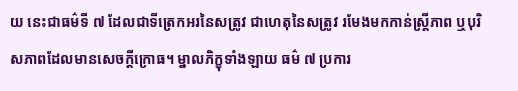យ នេះជាធម៌ទី ៧ ដែលជាទីត្រេកអរនៃសត្រូវ ជាហេតុនៃសត្រូវ រមែងមកកាន់ស្រ្តីភាព ឬបុរិសភាពដែលមានសេចក្តីក្រោធ។ ម្នាលភិក្ខុទាំងឡាយ ធម៌ ៧ ប្រការ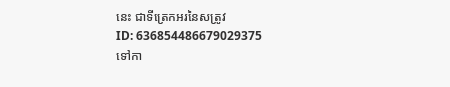នេះ ជាទីត្រេកអរនៃសត្រូវ
ID: 636854486679029375
ទៅកា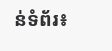ន់ទំព័រ៖